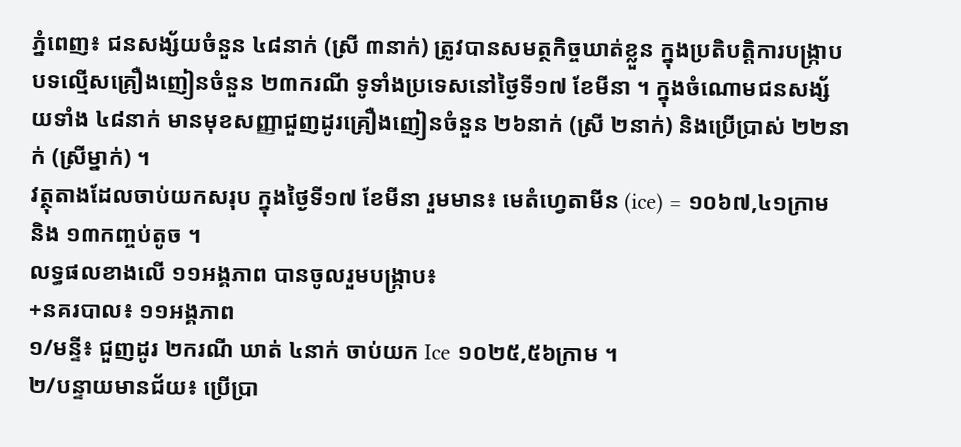ភ្នំពេញ៖ ជនសង្ស័យចំនួន ៤៨នាក់ (ស្រី ៣នាក់) ត្រូវបានសមត្ថកិច្ចឃាត់ខ្លួន ក្នុងប្រតិបត្តិការបង្ក្រាប បទល្មើសគ្រឿងញៀនចំនួន ២៣ករណី ទូទាំងប្រទេសនៅថ្ងៃទី១៧ ខែមីនា ។ ក្នុងចំណោមជនសង្ស័យទាំង ៤៨នាក់ មានមុខសញ្ញាជួញដូរគ្រឿងញៀនចំនួន ២៦នាក់ (ស្រី ២នាក់) និងប្រើប្រាស់ ២២នាក់ (ស្រីម្នាក់) ។
វត្ថុតាងដែលចាប់យកសរុប ក្នុងថ្ងៃទី១៧ ខែមីនា រួមមាន៖ មេតំហ្វេតាមីន (ice) = ១០៦៧,៤១ក្រាម និង ១៣កញ្ចប់តូច ។
លទ្ធផលខាងលើ ១១អង្គភាព បានចូលរួមបង្ក្រាប៖
+នគរបាល៖ ១១អង្គភាព
១/មន្ទី៖ ជួញដូរ ២ករណី ឃាត់ ៤នាក់ ចាប់យក Ice ១០២៥,៥៦ក្រាម ។
២/បន្ទាយមានជ័យ៖ ប្រើប្រា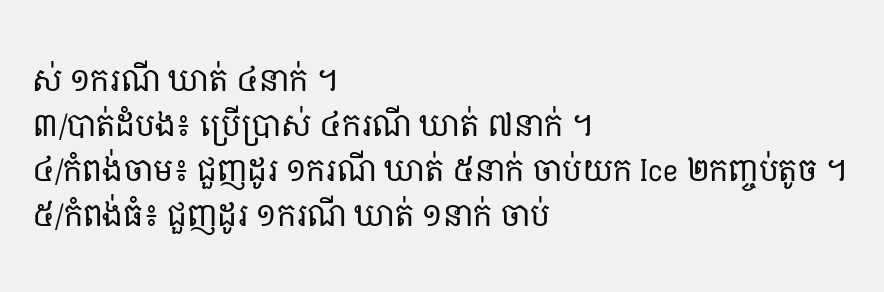ស់ ១ករណី ឃាត់ ៤នាក់ ។
៣/បាត់ដំបង៖ ប្រើប្រាស់ ៤ករណី ឃាត់ ៧នាក់ ។
៤/កំពង់ចាម៖ ជួញដូរ ១ករណី ឃាត់ ៥នាក់ ចាប់យក Ice ២កញ្ចប់តូច ។
៥/កំពង់ធំ៖ ជួញដូរ ១ករណី ឃាត់ ១នាក់ ចាប់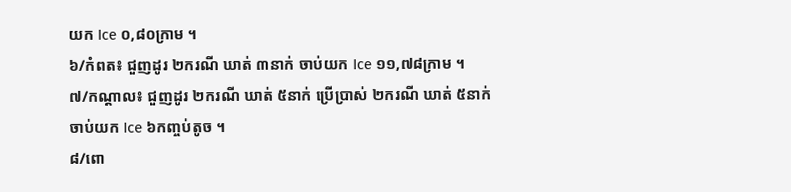យក Ice ០,៨០ក្រាម ។
៦/កំពត៖ ជួញដូរ ២ករណី ឃាត់ ៣នាក់ ចាប់យក Ice ១១,៧៨ក្រាម ។
៧/កណ្ដាល៖ ជួញដូរ ២ករណី ឃាត់ ៥នាក់ ប្រើប្រាស់ ២ករណី ឃាត់ ៥នាក់ ចាប់យក Ice ៦កញ្ចប់តូច ។
៨/ពោ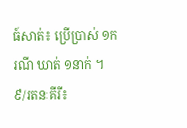ធ៍សាត់៖ ប្រើប្រាស់ ១ករណី ឃាត់ ១នាក់ ។
៩/រតនៈគីរី៖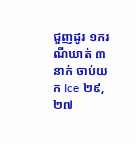ជួញដូរ ១ករណីឃាត់ ៣នាក់ ចាប់យក Ice ២៩,២៧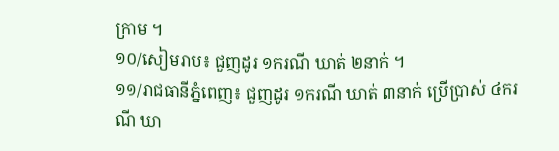ក្រាម ។
១០/សៀមរាប៖ ជួញដូរ ១ករណី ឃាត់ ២នាក់ ។
១១/រាជធានីភ្នំពេញ៖ ជួញដូរ ១ករណី ឃាត់ ៣នាក់ ប្រើប្រាស់ ៤ករណី ឃា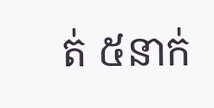ត់ ៥នាក់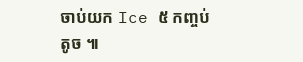ចាប់យក Ice ៥ កញ្ចប់តូច ៕